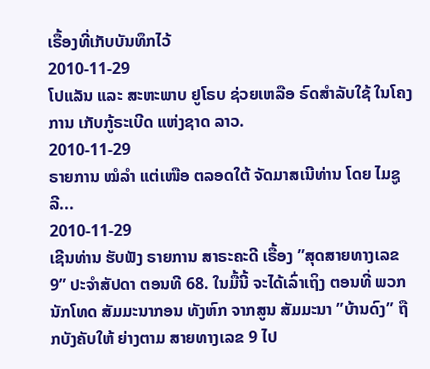ເຣື້ອງທີ່ເກັບບັນທຶກໄວ້
2010-11-29
ໂປແລັນ ແລະ ສະຫະພາບ ຢູໂຣບ ຊ່ວຍເຫລືອ ຣົດສໍາລັບໃຊ້ ໃນໂຄງການ ເກັບກູ້ຣະເບີດ ແຫ່ງຊາດ ລາວ.
2010-11-29
ຣາຍການ ໝໍລໍາ ແຕ່ເໜືອ ຕລອດໃຕ້ ຈັດມາສເນີທ່ານ ໂດຍ ໄມຊູລີ...
2010-11-29
ເຊີນທ່ານ ຮັບຟັງ ຣາຍການ ສາຣະຄະດີ ເຣື້ອງ ”ສຸດສາຍທາງເລຂ 9” ປະຈໍາສັປດາ ຕອນທີ 68. ໃນມື້ນີ້ ຈະໄດ້ເລົ່າເຖິງ ຕອນທີ່ ພວກນັກໂທດ ສັມມະນາກອນ ທັງຫົກ ຈາກສູນ ສັມມະນາ ”ບ້ານດົງ” ຖືກບັງຄັບໃຫ້ ຍ່າງຕາມ ສາຍທາງເລຂ 9 ໄປ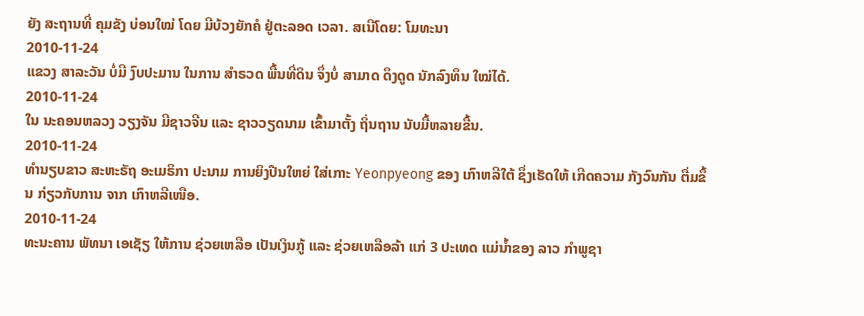ຍັງ ສະຖານທີ່ ຄຸມຂັງ ບ່ອນໃໝ່ ໂດຍ ມີບ້ວງຍັກຄໍ ຢູ່ຕະລອດ ເວລາ. ສເນີໂດຍ: ໂມທະນາ
2010-11-24
ແຂວງ ສາລະວັນ ບໍ່ມີ ງົບປະມານ ໃນການ ສໍາຣວດ ພື້ນທີ່ດິນ ຈຶ່ງບໍ່ ສາມາດ ດຶງດູດ ນັກລົງທຶນ ໃໝ່ໄດ້.
2010-11-24
ໃນ ນະຄອນຫລວງ ວຽງຈັນ ມີຊາວຈີນ ແລະ ຊາວວຽດນາມ ເຂົ້າມາຕັ້ງ ຖິ່ນຖານ ນັບມື້ຫລາຍຂື້ນ.
2010-11-24
ທໍານຽບຂາວ ສະຫະຣັຖ ອະເມຣິກາ ປະນາມ ການຍິງປືນໃຫຍ່ ໃສ່ເກາະ Yeonpyeong ຂອງ ເກົາຫລີໃຕ້ ຊຶ່ງເຮັດໃຫ້ ເກີດຄວາມ ກັງວົນກັນ ຕື່ມຂຶ້ນ ກ່ຽວກັບການ ຈາກ ເກົາຫລີເໜືອ.
2010-11-24
ທະນະຄານ ພັທນາ ເອເຊັຽ ໃຫ້ການ ຊ່ວຍເຫລືອ ເປັນເງິນກູ້ ແລະ ຊ່ວຍເຫລືອລ້າ ແກ່ 3 ປະເທດ ແມ່ນໍ້າຂອງ ລາວ ກໍາພູຊາ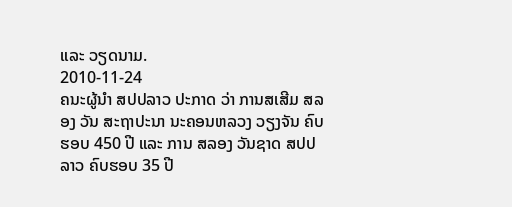ແລະ ວຽດນາມ.
2010-11-24
ຄນະຜູ້ນໍາ ສປປລາວ ປະກາດ ວ່າ ການສເສີມ ສລອງ ວັນ ສະຖາປະນາ ນະຄອນຫລວງ ວຽງຈັນ ຄົບຮອບ 450 ປີ ແລະ ການ ສລອງ ວັນຊາດ ສປປລາວ ຄົບຮອບ 35 ປີ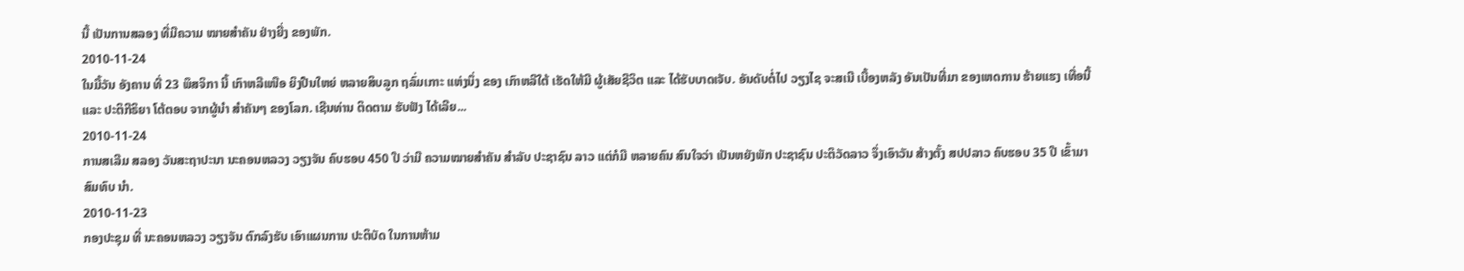ນີ້ ເປັນການສລອງ ທີ່ມີຄວາມ ໝາຍສໍາຄັນ ຢ່າງຍີ່ງ ຂອງພັກ.
2010-11-24
ໃນມື້ວັນ ອັງຄານ ທີ່ 23 ພຶສຈິກາ ນີ້ ເກົາຫລີເໜືອ ຍິງປືນໃຫຍ່ ຫລາຍສິບລູກ ຖລົ່ມເກາະ ແຫ່ງນຶ່ງ ຂອງ ເກົາຫລີໃຕ້ ເຮັດໃຫ້ມີ ຜູ້ເສັຍຊີວິຕ ແລະ ໄດ້ຮັບບາດເຈັບ. ອັນດັບຕໍ່ໄປ ວຽງໄຊ ຈະສເນີ ເບື້ອງຫລັງ ອັນເປັນທີ່ມາ ຂອງເຫດການ ຮ້າຍແຮງ ເທື່ອນີ້ ແລະ ປະຕິກີຣິຍາ ໂຕ້ຕອບ ຈາກຜູ້ນໍາ ສໍາຄັນໆ ຂອງໂລກ. ເຊີນທ່ານ ຕິດຕາມ ຮັບຟັງ ໄດ້ເລີຍ...
2010-11-24
ການສເລີມ ສລອງ ວັນສະຖາປະນາ ນະຄອນຫລວງ ວຽງຈັນ ຄົບຮອບ 450 ປີ ວ່າມີ ຄວາມໝາຍສໍາຄັນ ສໍາລັບ ປະຊາຊົນ ລາວ ແຕ່ກໍມີ ຫລາຍຄົນ ສົນໃຈວ່າ ເປັນຫຍັງພັກ ປະຊາຊົນ ປະຕິວັດລາວ ຈຶ່ງເອົາວັນ ສ້າງຕັ້ງ ສປປລາວ ຄົບຮອບ 35 ປີ ເຂົ້າມາສົມທົບ ນໍາ.
2010-11-23
ກອງປະຊຸມ ທີ່ ນະຄອນຫລວງ ວຽງຈັນ ຕົກລົງຮັບ ເອົາແຜນການ ປະຕິບັດ ໃນການຫ້າມ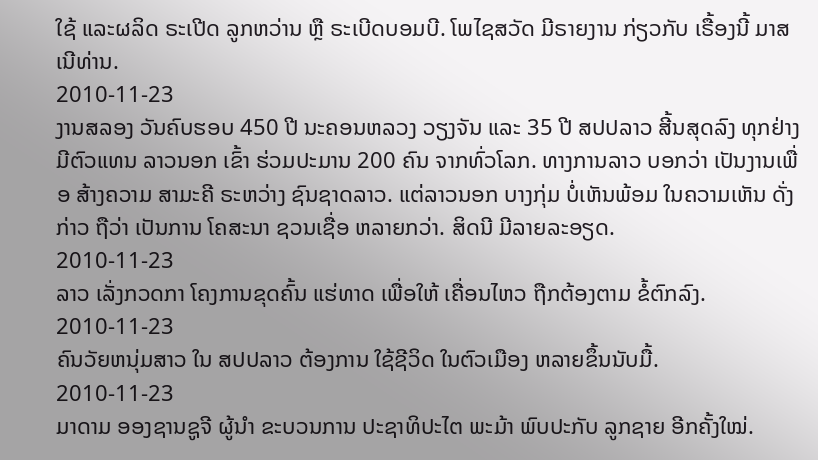ໃຊ້ ແລະຜລິດ ຣະເປີດ ລູກຫວ່ານ ຫຼື ຣະເບີດບອມບີ. ໂພໄຊສວັດ ມີຣາຍງານ ກ່ຽວກັບ ເຣື້ອງນີ້ ມາສເນີທ່ານ.
2010-11-23
ງານສລອງ ວັນຄົບຮອບ 450 ປີ ນະຄອນຫລວງ ວຽງຈັນ ແລະ 35 ປີ ສປປລາວ ສີ້ນສຸດລົງ ທຸກຢ່າງ ມີຕົວແທນ ລາວນອກ ເຂົ້າ ຮ່ວມປະມານ 200 ຄົນ ຈາກທົ່ວໂລກ. ທາງການລາວ ບອກວ່າ ເປັນງານເພື່ອ ສ້າງຄວາມ ສາມະຄີ ຣະຫວ່າງ ຊົນຊາດລາວ. ແຕ່ລາວນອກ ບາງກຸ່ມ ບໍ່ເຫັນພ້ອມ ໃນຄວາມເຫັນ ດັ່ງກ່າວ ຖືວ່າ ເປັນການ ໂຄສະນາ ຊວນເຊື່ອ ຫລາຍກວ່າ. ສິດນີ ມີລາຍລະອຽດ.
2010-11-23
ລາວ ເລັ່ງກວດກາ ໂຄງການຂຸດຄົ້ນ ແຮ່ທາດ ເພື່ອໃຫ້ ເຄື່ອນໄຫວ ຖືກຕ້ອງຕາມ ຂໍ້ຕົກລົງ.
2010-11-23
ຄົນວັຍຫນຸ່ມສາວ ໃນ ສປປລາວ ຕ້ອງການ ໃຊ້ຊີວິດ ໃນຕົວເມືອງ ຫລາຍຂຶ້ນນັບມື້.
2010-11-23
ມາດາມ ອອງຊານຊູຈີ ຜູ້ນໍາ ຂະບວນການ ປະຊາທິປະໄຕ ພະມ້າ ພົບປະກັບ ລູກຊາຍ ອີກຄັ້ງໃໝ່.